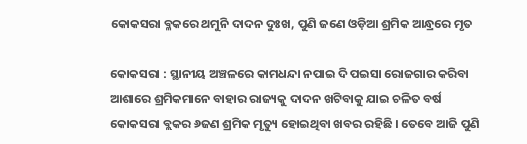କୋକସରା ବ୍ଳକରେ ଥମୁନି ଦାଦନ ଦୁଃଖ, ପୁଣି ଜଣେ ଓଡ଼ିଆ ଶ୍ରମିକ ଆନ୍ଧ୍ରରେ ମୃତ

କୋକସରା : ସ୍ଥାନୀୟ ଅଞ୍ଚଳରେ କାମଧନ୍ଦା ନପାଇ ଦି ପଇସା ରୋଜଗାର କରିବା ଆଶାରେ ଶ୍ରମିକମାନେ ବାହାର ରାଜ୍ୟକୁ ଦାଦନ ଖଟିବାକୁ ଯାଇ ଚଳିତ ବର୍ଷ କୋକସରା ବ୍ଲକର ୬ଜଣ ଶ୍ରମିକ ମୃତ୍ୟୁ ହୋଇଥିବା ଖବର ରହିଛି । ତେବେ ଆଜି ପୁଣି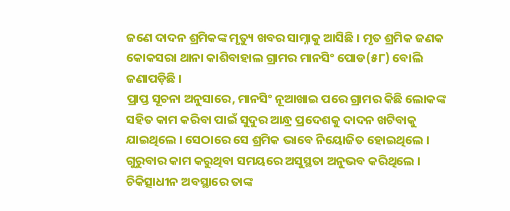ଜଣେ ଦାଦନ ଶ୍ରମିକଙ୍କ ମୃତ୍ୟୁ ଖବର ସାମ୍ନାକୁ ଆସିଛି । ମୃତ ଶ୍ରମିକ ଜଣକ କୋକସରା ଥାନା କାଶିବାହାଲ ଗ୍ରାମର ମାନସିଂ ପୋଡ(୫୮) ବୋଲି ଜଣାପଡ଼ିଛି ।
ପ୍ରାପ୍ତ ସୂଚନା ଅନୁସାରେ, ମାନସିଂ ନୂଆଖାଇ ପରେ ଗ୍ରାମର କିଛି ଲୋକଙ୍କ ସହିତ କାମ କରିବା ପାଇଁ ସୁଦୁର ଆନ୍ଧ୍ର ପ୍ରଦେଶକୁ ଦାଦନ ଖଟିବାକୁ ଯାଇଥିଲେ । ସେଠାରେ ସେ ଶ୍ରମିକ ଭାବେ ନିୟୋଜିତ ହୋଇଥିଲେ । ଗୁରୁବାର କାମ କରୁଥିବା ସମୟରେ ଅସୁସ୍ଥତା ଅନୁଭବ କରିଥିଲେ । ଚିକିତ୍ସାଧୀନ ଅବସ୍ଥାରେ ତାଙ୍କ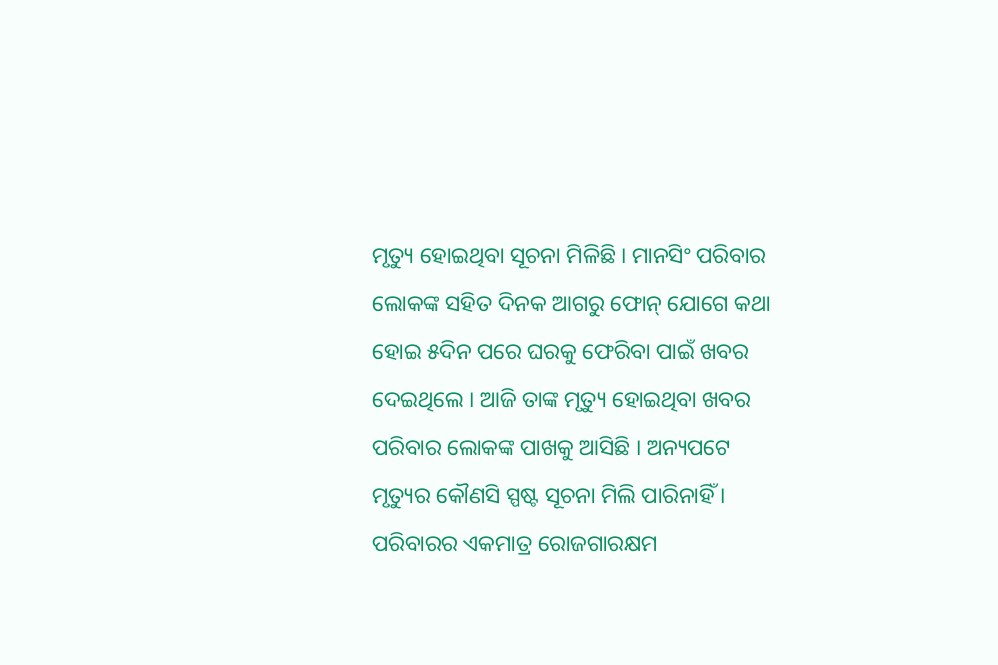ମୃତ୍ୟୁ ହୋଇଥିବା ସୂଚନା ମିଳିଛି । ମାନସିଂ ପରିବାର ଲୋକଙ୍କ ସହିତ ଦିନକ ଆଗରୁ ଫୋନ୍‌ ଯୋଗେ କଥା ହୋଇ ୫ଦିନ ପରେ ଘରକୁ ଫେରିବା ପାଇଁ ଖବର ଦେଇଥିଲେ । ଆଜି ତାଙ୍କ ମୃତ୍ୟୁ ହୋଇଥିବା ଖବର ପରିବାର ଲୋକଙ୍କ ପାଖକୁ ଆସିଛି । ଅନ୍ୟପଟେ ମୃତ୍ୟୁର କୌଣସି ସ୍ପଷ୍ଟ ସୂଚନା ମିଲି ପାରିନାହିଁ । ପରିବାରର ଏକମାତ୍ର ରୋଜଗାରକ୍ଷମ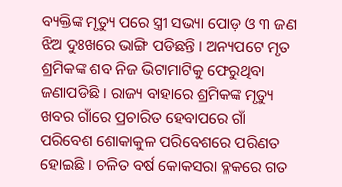ବ୍ୟକ୍ତିଙ୍କ ମୃତ୍ୟୁ ପରେ ସ୍ତ୍ରୀ ସଭ୍ୟା ପୋଡ଼ ଓ ୩ ଜଣ ଝିଅ ଦୁଃଖରେ ଭାଙ୍ଗି ପଡିଛନ୍ତି । ଅନ୍ୟପଟେ ମୃତ ଶ୍ରମିକଙ୍କ ଶବ ନିଜ ଭିଟାମାଟିକୁ ଫେରୁଥିବା ଜଣାପଡିଛି । ରାଜ୍ୟ ବାହାରେ ଶ୍ରମିକଙ୍କ ମୃତ୍ୟୁ ଖବର ଗାଁରେ ପ୍ରଚାରିତ ହେବାପରେ ଗାଁ ପରିବେଶ ଶୋକାକୁଳ ପରିବେଶରେ ପରିଣତ ହୋଇଛି । ଚଳିତ ବର୍ଷ କୋକସରା ବ୍ଳକରେ ଗତ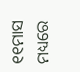୧୧ମାସ ମଧ୍ୟରେ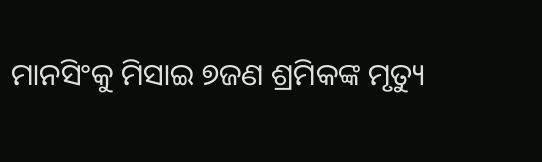ମାନସିଂକୁ ମିସାଇ ୭ଜଣ ଶ୍ରମିକଙ୍କ ମୃତ୍ୟୁ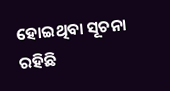ହୋଇଥିବା ସୂଚନା ରହିଛି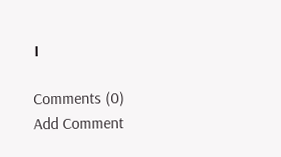।

Comments (0)
Add Comment